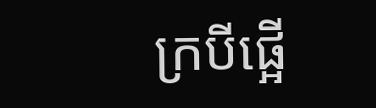ក្របីផ្អើ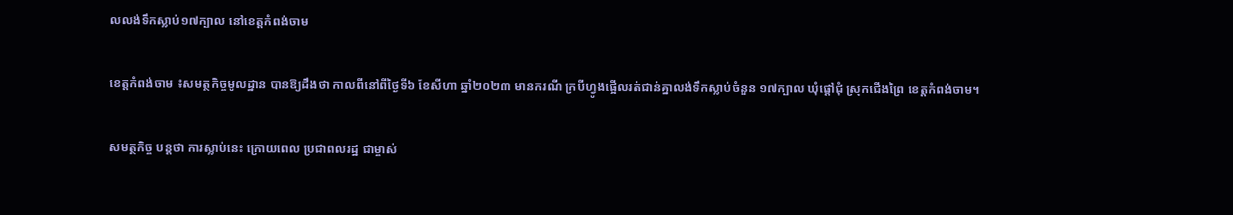លលង់ទឹកស្លាប់១៧ក្បាល នៅខេត្តកំពង់ចាម

ខេត្តកំពង់ចាម ៖សមត្ថកិច្ចមូលដ្ឋាន បានឱ្យដឹងថា កាលពីនៅពីថ្ងៃទី៦ ខែសីហា ឆ្នាំ២០២៣ មានករណី ក្របីហ្វូងផ្អើលរត់ជាន់គ្នាលង់ទឹកស្លាប់ចំនួន ១៧ក្បាល ឃុំផ្តៅជុំ ស្រុកជើងព្រៃ ខេត្តកំពង់ចាម។

សមត្ថកិច្ច បន្តថា ការស្លាប់នេះ ក្រោយពេល ប្រជាពលរដ្ឋ ជាម្ចាស់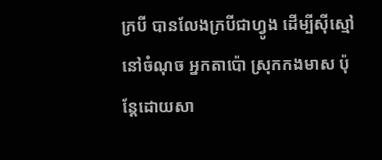ក្របី បានលែងក្របីជាហ្វូង ដើម្បីសុីស្មៅនៅចំណុច អ្នកតាប៉ោ ស្រុកកងមាស ប៉ុន្តែដោយសា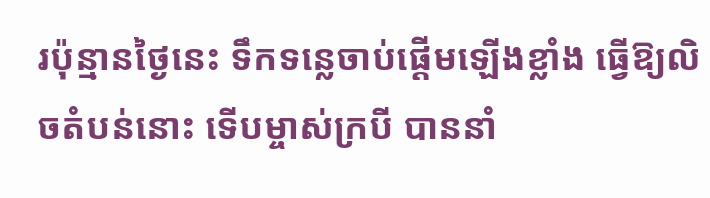រប៉ុន្មានថ្ងៃនេះ ទឹកទន្លេចាប់ផ្តើមឡើងខ្លាំង ធ្វើឱ្យលិចតំបន់នោះ ទើបម្ចាស់ក្របី បាននាំ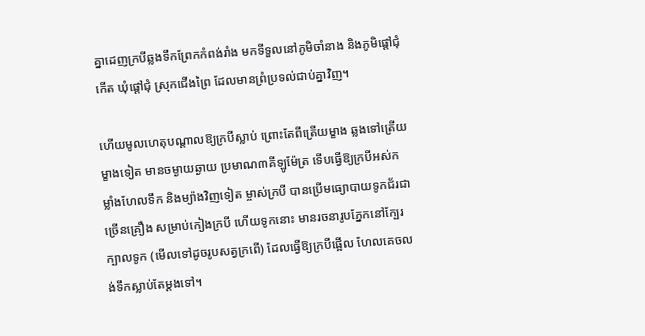គ្នាដេញក្របីឆ្លងទឹកព្រែកកំពង់រាំង មកទីទួលនៅភូមិចាំនាង និងភូមិផ្តៅជុំកើត ឃុំផ្តៅជុំ ស្រុកជើងព្រៃ ដែលមានព្រំប្រទល់ជាប់គ្នាវិញ។

ហើយមូលហេតុបណ្តាលឱ្យក្របីស្លាប់ ព្រោះតែពីត្រើយម្ខាង ឆ្លងទៅត្រើយម្ខាងទៀត មានចម្ងាយឆ្ងាយ ប្រមាណ៣គីឡូម៉ែត្រ ទើបធ្វើឱ្យក្របីអស់កម្លាំងហែលទឹក និងម្យ៉ាងវិញទៀត ម្ចាស់ក្របី បានប្រើមធ្យោបាយទូកជ័រជាច្រើនគ្រឿង សម្រាប់កៀងក្របី ហើយទូកនោះ មានរចនារូបភ្នែកនៅក្បែរក្បាលទូក (មើលទៅដូចរូបសត្វក្រពើ) ដែលធ្វើឱ្យក្របីផ្អើល ហែលគេចលង់ទឹកស្លាប់តែម្តងទៅ។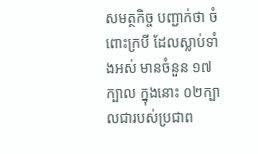សមត្ថកិច្ច បញ្ជាក់ថា ចំពោះក្របី ដែលស្លាប់ទាំងអស់ មានចំនួន ១៧ក្បាល ក្នុងនោះ ០២ក្បាលជារបស់ប្រជាព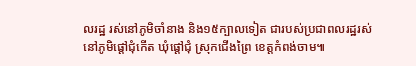លរដ្ឋ រស់នៅភូមិចាំនាង និង១៥ក្បាលទៀត ជារបស់ប្រជាពលរដ្ឋរស់នៅភូមិផ្តៅជុំកើត ឃុំផ្តៅជុំ ស្រុកជើងព្រៃ ខេត្តកំពង់ចាម៕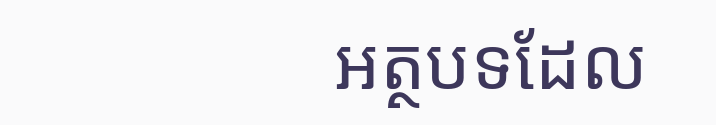អត្ថបទដែល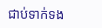ជាប់ទាក់ទង